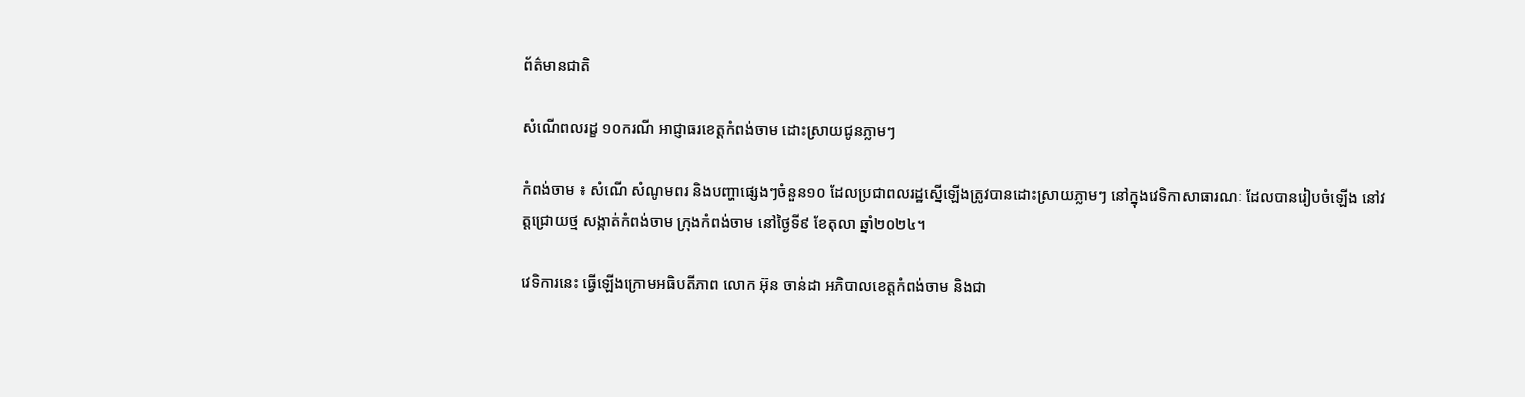ព័ត៌មានជាតិ

សំណើពលរដ្ខ ១០ករណី អាជ្ញាធរខេត្តកំពង់ចាម ដោះស្រាយជូនភ្លាមៗ

កំពង់ចាម ៖ សំណើ សំណូមពរ និងបញ្ហាផ្សេងៗចំនួន១០ ដែលប្រជាពលរដ្ឋស្នើឡើងត្រូវបានដោះស្រាយភ្លាមៗ នៅក្នុងវេទិកាសាធារណៈ ដែលបានរៀបចំឡើង នៅវត្តជ្រោយថ្ម សង្កាត់កំពង់ចាម ក្រុងកំពង់ចាម នៅថ្ងៃទី៩ ខែតុលា ឆ្នាំ២០២៤។

វេទិការនេះ ធ្វើឡើងក្រោមអធិបតីភាព លោក អ៊ុន ចាន់ដា អភិបាលខេត្តកំពង់ចាម និងជា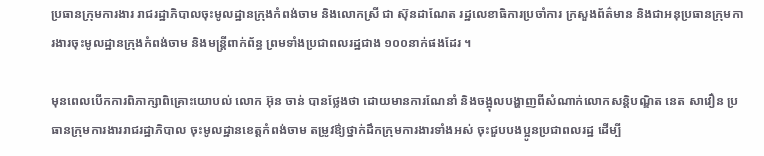ប្រធានក្រុមការងារ រាជរដ្ឋាភិបាលចុះមូលដ្ឋានក្រុងកំពង់ចាម និងលោកស្រី ជា ស៊ុនដាណែត រដ្ឋលេខាធិការប្រចាំការ ក្រសួងព័ត៌មាន និងជាអនុប្រធានក្រុមការងារចុះមូលដ្ឋានក្រុងកំពង់ចាម និងមន្ត្រីពាក់ព័ន្ធ ព្រមទាំងប្រជាពលរដ្ឋជាង ១០០នាក់ផងដែរ ។

មុនពេលបើកការពិភាក្សាពិគ្រោះយោបល់ លោក អ៊ុន ចាន់ បានថ្លែងថា ដោយមានការណែនាំ និងចង្អុលបង្ហាញពីសំណាក់លោកសន្តិបណ្ឌិត នេត សាវឿន ប្រធានក្រុមការងាររាជរដ្ឋាភិបាល ចុះមូលដ្ឋានខេត្តកំពង់ចាម តម្រូវឳ្យថ្នាក់ដឹកក្រុមការងារទាំងអស់ ចុះជួបបងប្អូនប្រជាពលរដ្ឋ ដើម្បី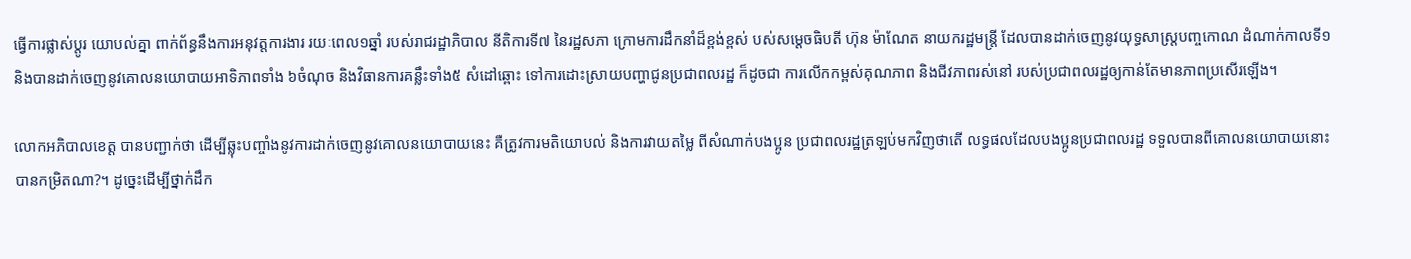ធ្វើការផ្លាស់ប្តូរ យោបល់គ្នា ពាក់ព័ន្ធនឹងការអនុវត្តការងារ រយៈពេល១ឆ្នាំ របស់រាជរដ្ឋាភិបាល នីតិការទី៧ នៃរដ្ឋសភា ក្រោមការដឹកនាំដ៏ខ្ពង់ខ្ពស់ បស់សម្ដេចធិបតី ហ៊ុន ម៉ាណែត នាយករដ្ឋមន្ត្រី ដែលបានដាក់ចេញនូវយុទ្ធសាស្ត្របញ្ចកោណ ដំណាក់កាលទី១ និងបានដាក់ចេញនូវគោលនយោបាយអាទិភាពទាំង ៦ចំណុច និងវិធានការគន្លឹះទាំង៥ សំដៅឆ្ពោះ ទៅការដោះស្រាយបញ្ហាជូនប្រជាពលរដ្ឋ ក៏ដូចជា ការលើកកម្ពស់គុណភាព និងជីវភាពរស់នៅ របស់ប្រជាពលរដ្ឋឲ្យកាន់តែមានភាពប្រសើរឡើង។

លោកអភិបាលខេត្ត បានបញ្ជាក់ថា ដើម្បីឆ្លុះបញ្ចាំងនូវការដាក់ចេញនូវគោលនយោបាយនេះ គឺត្រូវការមតិយោបល់ និងការវាយតម្លៃ ពីសំណាក់បងប្អូន ប្រជាពលរដ្ឋត្រឡប់មកវិញថាតើ លទ្ធផលដែលបងប្អូនប្រជាពលរដ្ឋ ទទួលបានពីគោលនយោបាយនោះបានកម្រិតណា?។ ដូច្នេះដើម្បីថ្នាក់ដឹក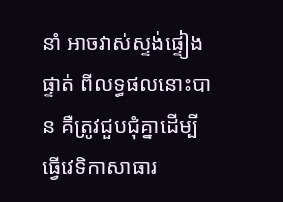នាំ អាចវាស់ស្ទង់ផ្ទៀងផ្ទាត់ ពីលទ្ធផលនោះបាន គឺត្រូវជួបជុំគ្នាដើម្បីធ្វើវេទិកាសាធារ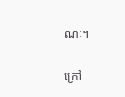ណៈ។

ក្រៅ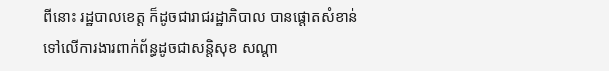ពីនោះ រដ្ឋបាលខេត្ត ក៏ដូចជារាជរដ្ឋាភិបាល បានផ្ដោតសំខាន់ ទៅលើការងារពាក់ព័ន្ធដូចជាសន្តិសុខ សណ្ដា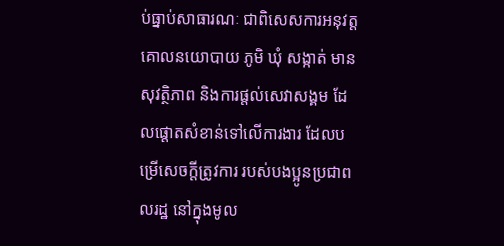ប់ធ្នាប់សាធារណៈ ជាពិសេសការអនុវត្តគោលនយោបាយ ភូមិ ឃុំ សង្កាត់ មានសុវត្ថិភាព និងការផ្តល់សេវាសង្គម ដែលផ្ដោតសំខាន់ទៅលើការងារ ដែលបម្រើសេចក្តីត្រូវការ របស់បងប្អូនប្រជាពលរដ្ឋ នៅក្នុងមូល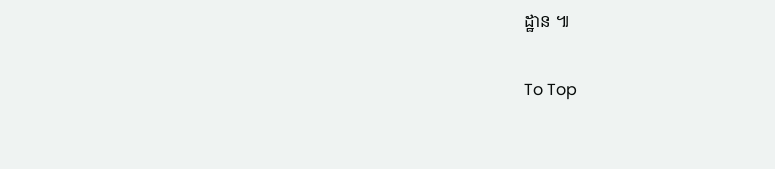ដ្ឋាន ៕

To Top